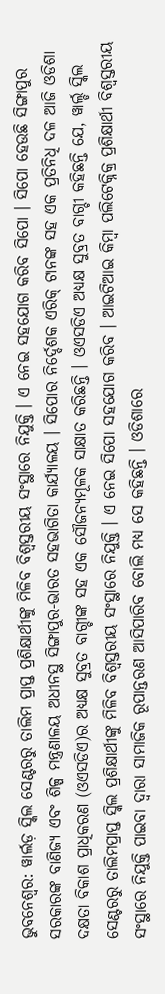ଭୁବନେଶ୍ବର: ୱାର୍ଲଡ଼ ସ୍କିଲ ସେଣ୍ଟରରୁ ତାଲିମ ପ୍ରାପ୍ତ ପ୍ରଶିକ୍ଷାର୍ଥୀଙ୍କୁ ମିଳିବ ବିଶ୍ବସ୍ତରୀୟ ସଂସ୍ଥାରେ ନିଯୁକ୍ତି । ଏ ନେଇ ସହଯୋଗ କରିବ ସିପୋ । ସିପୋ ହେଉଛି ସିଙ୍ଗାପୁର ସରକାରଙ୍କ ବାଣିଜ୍ୟ ଏବଂ ଶିଳ୍ପ ମନ୍ତ୍ରଣାଳୟ ଅଧୀନସ୍ଥ ସିଙ୍ଗାପୁର-ଭାରତ ସହଭାଗିତା କାର୍ଯ୍ୟାଳୟ । ସିପୋର ନିର୍ଦ୍ଦେଶକ ଏରିକ୍ ଟାନଙ୍କ ସହ ଏକ ପ୍ରତିନିଧି ଦଳ ଆଜି ଓଡିଶା ଦକ୍ଷତା ବିକାଶ ପ୍ରାଧିକରଣ (ଓଏସଡିଏ)ର ଅଧ୍ୟକ୍ଷ ସୁବ୍ରତ ବାଗ୍ଚୀଙ୍କ ସହ ଏକ ସୌଜନ୍ୟମୂଳକ ସାକ୍ଷାତ କରିଛନ୍ତି । ଓଏସଡିଏ ଅଧ୍ୟକ୍ଷ ସୁବ୍ରତ ବାଗ୍ଚୀ କହିଛନ୍ତି ଯେ, ୱାର୍ଲ୍ଡ ସ୍କିଲ ସେଣ୍ଟରରୁ ତାଲିମପ୍ରାପ୍ତ ସ୍କିଲ ପ୍ରଶିକ୍ଷାର୍ଥୀଙ୍କୁ ମିଳିବ ବିଶ୍ବସ୍ତରୀୟ ସଂସ୍ଥାରେ ନିଯୁକ୍ତି । ଏ ନେଇ ସିପୋ ସହଯୋଗ କରିବ । ଆଇଟିଆଇ କିମ୍ବା ପଲିଟେକ୍ନିକ୍ର ପ୍ରଶିକ୍ଷାର୍ଥୀ ବିଶ୍ବସ୍ତରୀୟ ସଂସ୍ଥାରେ ନିଯୁକ୍ତି ପାଇବା ଦ୍ବାରା ସାମାଜିକ ରୂପାନ୍ତରଣ ଆସିପାରିବ ବୋଲି ମଧ୍ୟ ସେ କହିଛନ୍ତି । ଓଡିଶାରେ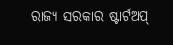ରାଜ୍ୟ ସରକାର ଷ୍ଟାର୍ଟଅପ୍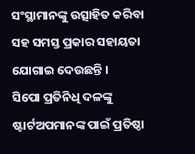ସଂସ୍ଥାମାନଙ୍କୁ ଉତ୍ସାହିତ କରିବା ସହ ସମସ୍ତ ପ୍ରକାର ସହାୟତା ଯୋଗାଇ ଦେଉଛନ୍ତି ।
ସିପୋ ପ୍ରତିନିଧି ଦଳଙ୍କୁ ଷ୍ଟାର୍ଟଅପମାନଙ୍କ ପାଇଁ ପ୍ରତିଷ୍ଠା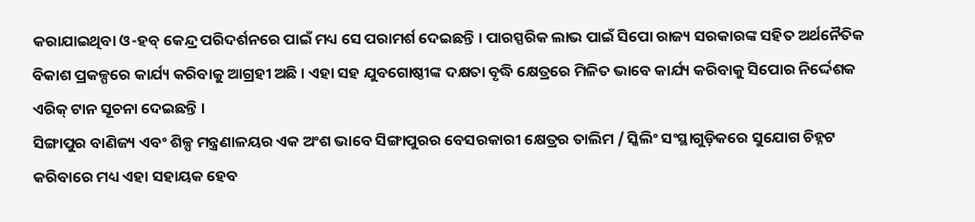କରାଯାଇଥିବା ଓ-ହବ୍ କେନ୍ଦ୍ର ପରିଦର୍ଶନରେ ପାଇଁ ମଧ୍ୟ ସେ ପରାମର୍ଶ ଦେଇଛନ୍ତି । ପାରସ୍ପରିକ ଲାଭ ପାଇଁ ସିପୋ ରାଜ୍ୟ ସରକାରଙ୍କ ସହିତ ଅର୍ଥନୈତିକ ବିକାଶ ପ୍ରକଳ୍ପରେ କାର୍ଯ୍ୟ କରିବାକୁ ଆଗ୍ରହୀ ଅଛି । ଏହା ସହ ଯୁବଗୋଷ୍ଠୀଙ୍କ ଦକ୍ଷତା ବୃଦ୍ଧି କ୍ଷେତ୍ରରେ ମିଳିତ ଭାବେ କାର୍ଯ୍ୟ କରିବାକୁ ସିପୋର ନିର୍ଦ୍ଦେଶକ ଏରିକ୍ ଟାନ ସୂଚନା ଦେଇଛନ୍ତି ।
ସିଙ୍ଗାପୁର ବାଣିଜ୍ୟ ଏବଂ ଶିଳ୍ପ ମନ୍ତ୍ରଣାଳୟର ଏକ ଅଂଶ ଭାବେ ସିଙ୍ଗାପୁରର ବେସରକାରୀ କ୍ଷେତ୍ରର ତାଲିମ / ସ୍କିଲିଂ ସଂସ୍ଥାଗୁଡ଼ିକରେ ସୁଯୋଗ ଚିହ୍ନଟ କରିବାରେ ମଧ୍ୟ ଏହା ସହାୟକ ହେବ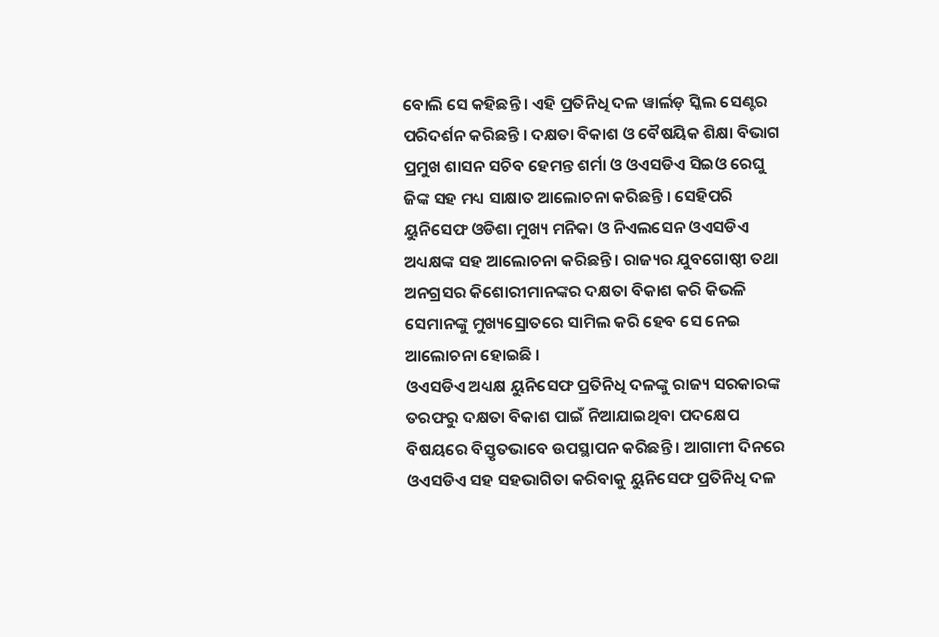ବୋଲି ସେ କହିଛନ୍ତି । ଏହି ପ୍ରତିନିଧି ଦଳ ୱାର୍ଲଡ଼ ସ୍କିଲ ସେଣ୍ଟର ପରିଦର୍ଶନ କରିଛନ୍ତି । ଦକ୍ଷତା ବିକାଶ ଓ ବୈଷୟିକ ଶିକ୍ଷା ବିଭାଗ ପ୍ରମୁଖ ଶାସନ ସଚିବ ହେମନ୍ତ ଶର୍ମା ଓ ଓଏସଡିଏ ସିଇଓ ରେଘୁ ଜିଙ୍କ ସହ ମଧ୍ୟ ସାକ୍ଷାତ ଆଲୋଚନା କରିଛନ୍ତି । ସେହିପରି ୟୁନିସେଫ ଓଡିଶା ମୁଖ୍ୟ ମନିକା ଓ ନିଏଲସେନ ଓଏସଡିଏ ଅଧ୍ୟକ୍ଷଙ୍କ ସହ ଆଲୋଚନା କରିଛନ୍ତି । ରାଜ୍ୟର ଯୁବଗୋଷ୍ଠୀ ତଥା ଅନଗ୍ରସର କିଶୋରୀମାନଙ୍କର ଦକ୍ଷତା ବିକାଶ କରି କିଭଳି ସେମାନଙ୍କୁ ମୁଖ୍ୟସ୍ରୋତରେ ସାମିଲ କରି ହେବ ସେ ନେଇ ଆଲୋଚନା ହୋଇଛି ।
ଓଏସଡିଏ ଅଧ୍ୟକ୍ଷ ୟୁନିସେଫ ପ୍ରତିନିଧି ଦଳଙ୍କୁ ରାଜ୍ୟ ସରକାରଙ୍କ ତରଫରୁ ଦକ୍ଷତା ବିକାଶ ପାଇଁ ନିଆଯାଇଥିବା ପଦକ୍ଷେପ ବିଷୟରେ ବିସ୍ତୃତଭାବେ ଉପସ୍ଥାପନ କରିଛନ୍ତି । ଆଗାମୀ ଦିନରେ ଓଏସଡିଏ ସହ ସହଭାଗିତା କରିବାକୁ ୟୁନିସେଫ ପ୍ରତିନିଧି ଦଳ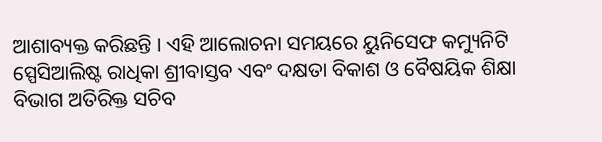ଆଶାବ୍ୟକ୍ତ କରିଛନ୍ତି । ଏହି ଆଲୋଚନା ସମୟରେ ୟୁନିସେଫ କମ୍ୟୁନିଟି ସ୍ପେସିଆଲିଷ୍ଟ ରାଧିକା ଶ୍ରୀବାସ୍ତବ ଏବଂ ଦକ୍ଷତା ବିକାଶ ଓ ବୈଷୟିକ ଶିକ୍ଷା ବିଭାଗ ଅତିରିକ୍ତ ସଚିବ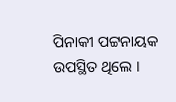ପିନାକୀ ପଟ୍ଟନାୟକ ଉପସ୍ଥିତ ଥିଲେ ।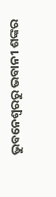ଭୁବନେଶ୍ବରରୁ ଭବାନୀ ଶଙ୍କର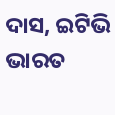ଦାସ, ଇଟିଭି ଭାରତ